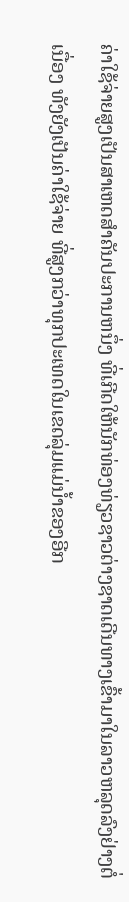ຄ່າໃຊ້ຈ່າຍສູງເປັນສາເຫດສຳຄັນປະການຫນຶ່ງ ທີ່ເກີດໃຫ້ນັກທ່ອງທ່ຽວຊາວຕ່າງຊາດເດີນທາງເຂົ້າມາໃນລາວຫລຸດລົງຢ່າງຕໍ່ເນື່ອງ ທັງຍັງເປັນຄ່າໃຊ້ຈ່າຍ ທີ່ສູງກວ່າທຸກປະເທດໃນເຂດລຸ່ມແມ່ນໍ້າຂອງອີກ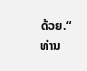ດ້ວຍ.“
ທ່ານ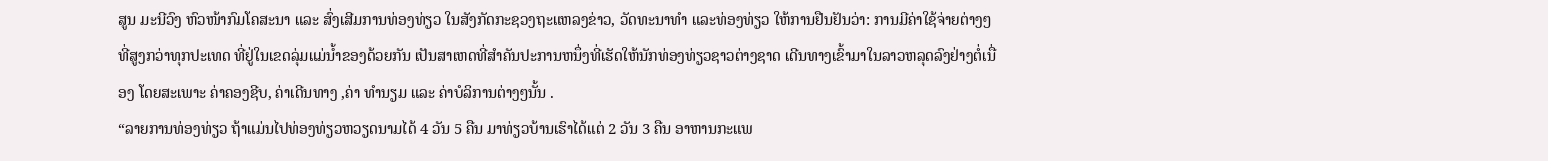ສູນ ມະນີວົງ ຫົວໜ້າກົມໂຄສະນາ ແລະ ສົ່ງເສີມການທ່ອງທ່ຽວ ໃນສັງກັດກະຊວງຖະແຫລງຂ່າວ, ວັດທະນາທຳ ແລະທ່ອງທ່ຽວ ໃຫ້ການຢືນຢັນວ່າ: ການມີຄ່າໃຊ້ຈ່າຍຕ່າງໆທີ່ສູງກວ່າທຸກປະເທດ ທີ່ຢູ່ໃນເຂດລຸ່ມແມ່ນໍ້າຂອງດ້ວຍກັນ ເປັນສາເຫດທີ່ສຳຄັນປະການຫນຶ່ງທີ່ເຮັດໃຫ້ນັກທ່ອງທ່ຽວຊາວຕ່າງຊາດ ເດີນທາງເຂົ້າມາໃນລາວຫລຸດລົງຢ່າງຕໍ່ເນື່ອງ ໂດຍສະເພາະ ຄ່າຄອງຊີບ, ຄ່າເດີນທາງ ,ຄ່າ ທຳນຽມ ແລະ ຄ່າບໍລິການຕ່າງໆນັ້ນ .
“ລາຍການທ່ອງທ່ຽວ ຖ້າແມ່ນໄປທ່ອງທ່ຽວຫວຽດນາມໄດ້ 4 ວັນ 5 ຄືນ ມາທ່ຽວບ້ານເຮົາໄດ້ແຕ່ 2 ວັນ 3 ຄືນ ອາຫານກະແພ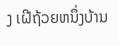ງ ເຝີຖ້ວຍຫນຶ່ງບ້ານ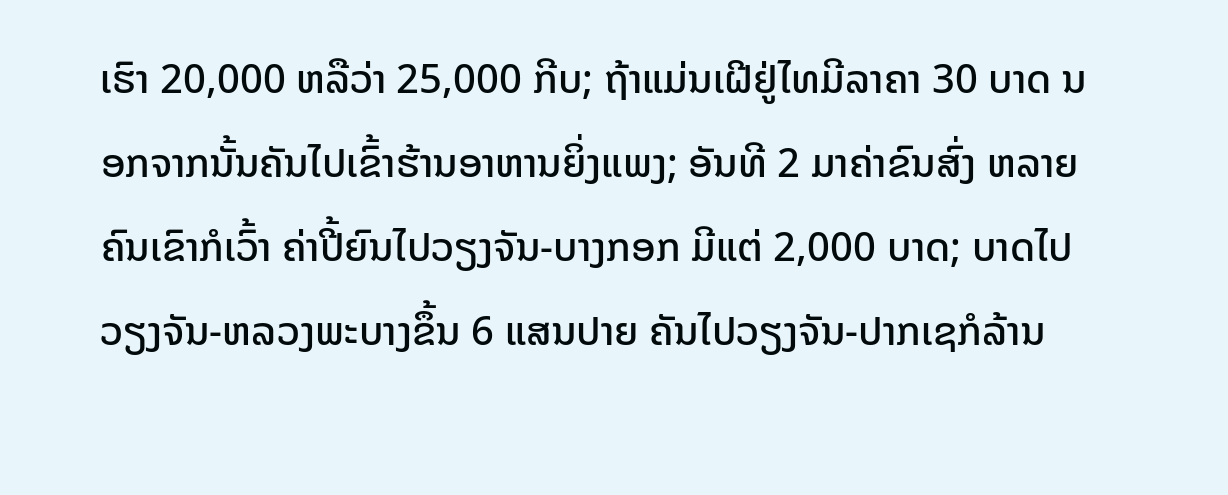ເຮົາ 20,000 ຫລືວ່າ 25,000 ກີບ; ຖ້າແມ່ນເຝີຢູ່ໄທມີລາຄາ 30 ບາດ ນອກຈາກນັ້ນຄັນໄປເຂົ້າຮ້ານອາຫານຍິ່ງແພງ; ອັນທີ 2 ມາຄ່າຂົນສົ່ງ ຫລາຍຄົນເຂົາກໍເວົ້າ ຄ່າປີ້ຍົນໄປວຽງຈັນ-ບາງກອກ ມີແຕ່ 2,000 ບາດ; ບາດໄປວຽງຈັນ-ຫລວງພະບາງຂຶ້ນ 6 ແສນປາຍ ຄັນໄປວຽງຈັນ-ປາກເຊກໍລ້ານ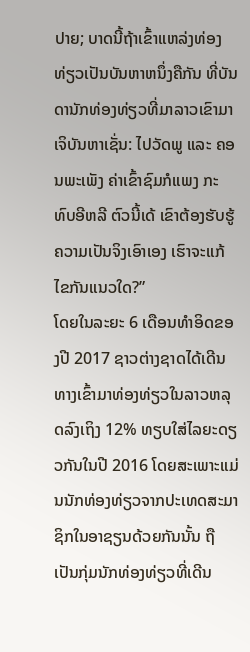ປາຍ; ບາດນີ້ຖ້າເຂົ້າແຫລ່ງທ່ອງທ່ຽວເປັນບັນຫາຫນຶ່ງຄືກັນ ທີ່ບັນດານັກທ່ອງທ່ຽວທີ່ມາລາວເຂົາມາເຈິບັນຫາເຊັ່ນ: ໄປວັດພູ ແລະ ຄອນພະເພັງ ຄ່າເຂົ້າຊົມກໍແພງ ກະທົບອີຫລີ ຕົວນີ້ເດ້ ເຂົາຕ້ອງຮັບຮູ້ຄວາມເປັນຈິງເອົາເອງ ເຮົາຈະແກ້ໄຂກັນແນວໃດ?”
ໂດຍໃນລະຍະ 6 ເດືອນທຳອິດຂອງປີ 2017 ຊາວຕ່າງຊາດໄດ້ເດີນທາງເຂົ້າມາທ່ອງທ່ຽວໃນລາວຫລຸດລົງເຖິງ 12% ທຽບໃສ່ໄລຍະດຽວກັນໃນປີ 2016 ໂດຍສະເພາະແມ່ນນັກທ່ອງທ່ຽວຈາກປະເທດສະມາຊິກໃນອາຊຽນດ້ວຍກັນນັ້ນ ຖືເປັນກຸ່ມນັກທ່ອງທ່ຽວທີ່ເດີນ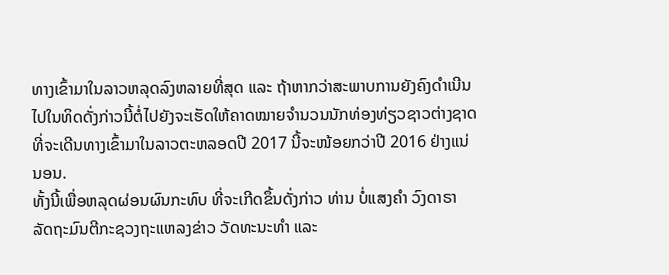ທາງເຂົ້າມາໃນລາວຫລຸດລົງຫລາຍທີ່ສຸດ ແລະ ຖ້າຫາກວ່າສະພາບການຍັງຄົງດຳເນີນໄປໃນທິດດັ່ງກ່າວນີ້ຕໍ່ໄປຍັງຈະເຮັດໃຫ້ຄາດໝາຍຈຳນວນນັກທ່ອງທ່ຽວຊາວຕ່າງຊາດ ທີ່ຈະເດີນທາງເຂົ້າມາໃນລາວຕະຫລອດປີ 2017 ນີ້ຈະໜ້ອຍກວ່າປີ 2016 ຢ່າງແນ່ນອນ.
ທັ້ງນີ້ເພື່ອຫລຸດຜ່ອນຜົນກະທົບ ທີ່ຈະເກີດຂຶ້ນດັ່ງກ່າວ ທ່ານ ບໍ່ແສງຄຳ ວົງດາຣາ ລັດຖະມົນຕີກະຊວງຖະແຫລງຂ່າວ ວັດທະນະທຳ ແລະ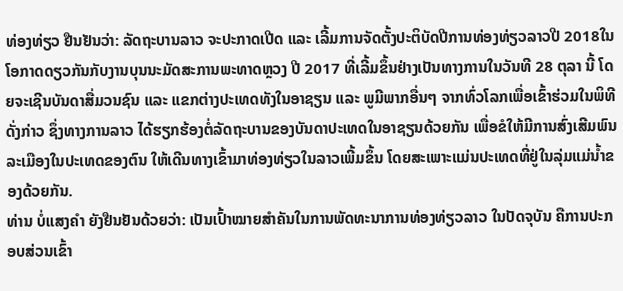ທ່ອງທ່ຽວ ຢືນຢັນວ່າ: ລັດຖະບານລາວ ຈະປະກາດເປີດ ແລະ ເລີ້ມການຈັດຕັ້ງປະຕິບັດປີການທ່ອງທ່ຽວລາວປີ 2018ໃນໂອກາດດຽວກັນກັບງານບຸນນະມັດສະການພະທາດຫຼວງ ປີ 2017 ທີ່ເລີ້ມຂຶ້ນຢ່າງເປັນທາງການໃນວັນທີ 28 ຕຸລາ ນີ້ ໂດຍຈະເຊີນບັນດາສື່ມວນຊົນ ແລະ ແຂກຕ່າງປະເທດທັງໃນອາຊຽນ ແລະ ພູມີພາກອື່ນໆ ຈາກທົ່ວໂລກເພື່ອເຂົ້າຮ່ວມໃນພິທີດັ່ງກ່າວ ຊຶ່ງທາງການລາວ ໄດ້ຮຽກຮ້ອງຕໍ່ລັດຖະບານຂອງບັນດາປະເທດໃນອາຊຽນດ້ວຍກັນ ເພື່ອຂໍໃຫ້ມີການສົ່ງເສີມພົນລະເມືອງໃນປະເທດຂອງຕົນ ໃຫ້ເດີນທາງເຂົ້າມາທ່ອງທ່ຽວໃນລາວເພີ້ມຂຶ້ນ ໂດຍສະເພາະແມ່ນປະເທດທີ່ຢູ່ໃນລຸ່ມແມ່ນໍ້າຂອງດ້ວຍກັນ.
ທ່ານ ບໍ່ແສງຄຳ ຍັງຢືນຢັນດ້ວຍວ່າ: ເປັນເປົ້າໝາຍສຳຄັນໃນການພັດທະນາການທ່ອງທ່ຽວລາວ ໃນປັດຈຸບັນ ຄືການປະກອບສ່ວນເຂົ້າ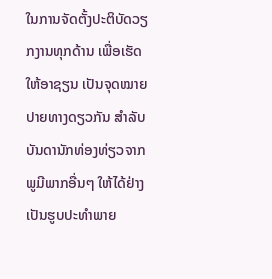ໃນການຈັດຕັ້ງປະຕິບັດວຽກງານທຸກດ້ານ ເພື່ອເຮັດໃຫ້ອາຊຽນ ເປັນຈຸດໝາຍປາຍທາງດຽວກັນ ສຳລັບບັນດານັກທ່ອງທ່ຽວຈາກພູມີພາກອື່ນໆ ໃຫ້ໄດ້ຢ່າງເປັນຮູບປະທຳພາຍ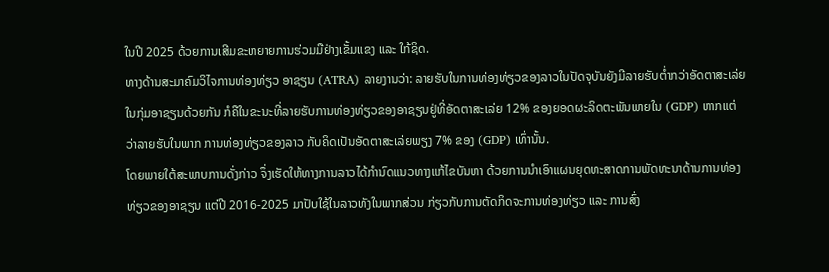ໃນປີ 2025 ດ້ວຍການເສີມຂະຫຍາຍການຮ່ວມມືຢ່າງເຂັ້ມແຂງ ແລະ ໃກ້ຊິດ.
ທາງດ້ານສະມາຄົມວິໄຈການທ່ອງທ່ຽວ ອາຊຽນ (ATRA) ລາຍງານວ່າ: ລາຍຮັບໃນການທ່ອງທ່ຽວຂອງລາວໃນປັດຈຸບັນຍັງມີລາຍຮັບຕໍ່າກວ່າອັດຕາສະເລ່ຍ ໃນກຸ່ມອາຊຽນດ້ວຍກັນ ກໍຄືໃນຂະນະທີ່ລາຍຮັບການທ່ອງທ່ຽວຂອງອາຊຽນຢູ່ທີ່ອັດຕາສະເລ່ຍ 12% ຂອງຍອດຜະລິດຕະພັນພາຍໃນ (GDP) ຫາກແຕ່ວ່າລາຍຮັບໃນພາກ ການທ່ອງທ່ຽວຂອງລາວ ກັບຄິດເປັນອັດຕາສະເລ່ຍພຽງ 7% ຂອງ (GDP) ເທົ່ານັ້ນ.
ໂດຍພາຍໃຕ້ສະພາບການດັ່ງກ່າວ ຈຶ່ງເຮັດໃຫ້ທາງການລາວໄດ້ກຳນົດແນວທາງແກ້ໄຂບັນຫາ ດ້ວຍການນຳເອົາແຜນຍຸດທະສາດການພັດທະນາດ້ານການທ່ອງທ່ຽວຂອງອາຊຽນ ແຕ່ປີ 2016-2025 ມາປັບໃຊ້ໃນລາວທັງໃນພາກສ່ວນ ກ່ຽວກັບການຕັດກິດຈະການທ່ອງທ່ຽວ ແລະ ການສົ່ງ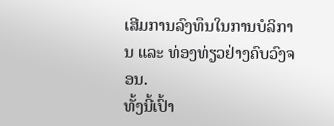ເສີມການລົງທຶນໃນການບໍລິການ ແລະ ທ່ອງທ່ຽວຢ່າງຄົບວົງຈອນ.
ທັ້ງນີ້ເປົ້າ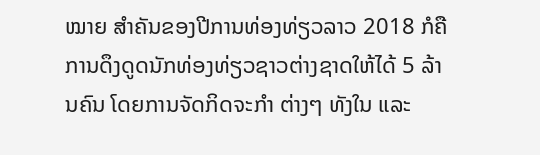ໝາຍ ສໍາຄັນຂອງປີການທ່ອງທ່ຽວລາວ 2018 ກໍຄືການດຶງດູດນັກທ່ອງທ່ຽວຊາວຕ່າງຊາດໃຫ້ໄດ້ 5 ລ້ານຄົນ ໂດຍການຈັດກິດຈະກຳ ຕ່າງໆ ທັງໃນ ແລະ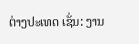ຕ່າງປະເທດ ເຊັ່ນ: ງານ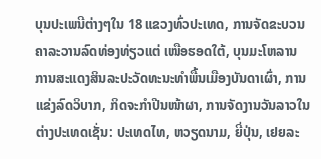ບຸນປະເພນີຕ່າງໆໃນ 18 ແຂວງທົ່ວປະເທດ, ການຈັດຂະບວນຄາລະວານລົດທ່ອງທ່ຽວແຕ່ ເໜືອຮອດໃຕ້, ບຸນມະໂຫລານ ການສະແດງສິນລະປະວັດທະນະທຳພື້ນເມືອງບັນດາເຜົ່າ, ການແຂ່ງລົດວິບາກ, ກິດຈະກຳປີນໜ້າຜາ, ການຈັດງານວັນລາວໃນຕ່າງປະເທດເຊັ່ນ: ປະເທດໄທ, ຫວຽດນາມ, ຍີ່ປຸ່ນ, ເຢຍລະ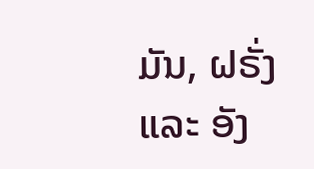ມັນ, ຝຣັ່ງ ແລະ ອັງ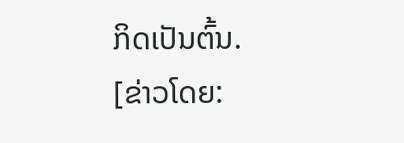ກິດເປັນຕົ້ນ.
[ຂ່າວໂດຍ: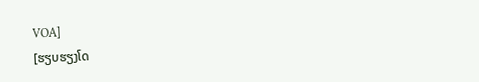VOA]
[ຮຽບຮຽງໂດ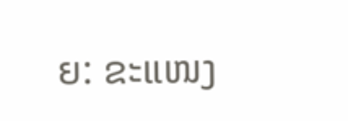ຍ: ຂະແໜງ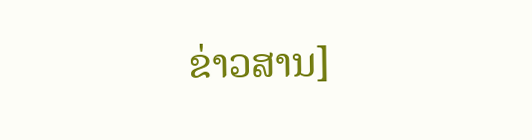ຂ່າວສານ]